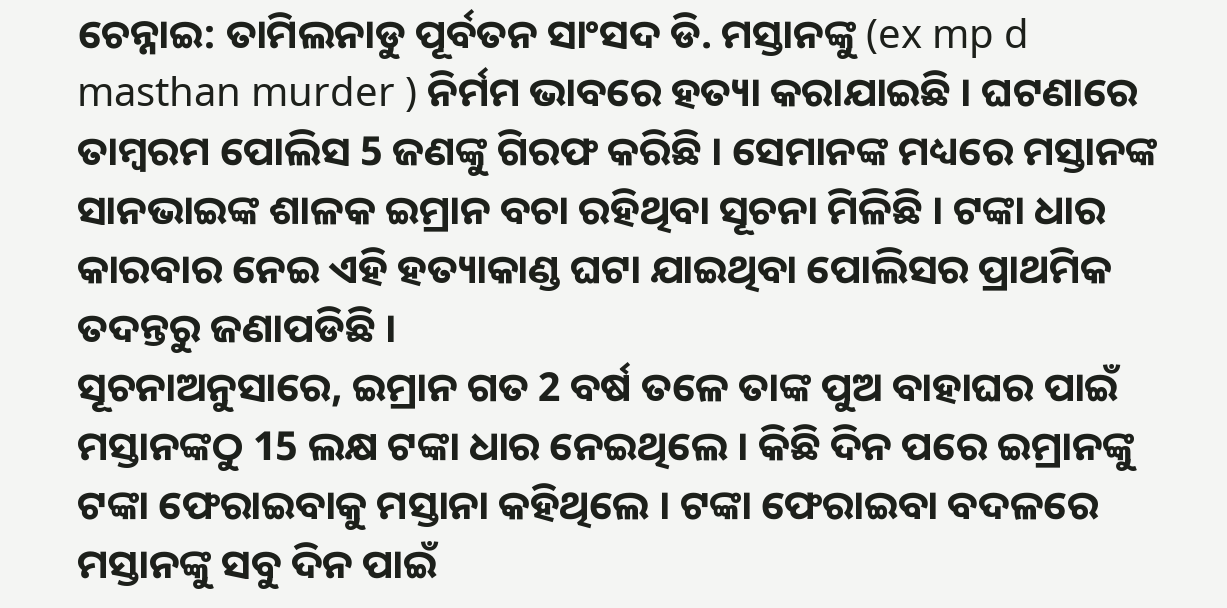ଚେନ୍ନାଇ: ତାମିଲନାଡୁ ପୂର୍ବତନ ସାଂସଦ ଡି. ମସ୍ତାନଙ୍କୁ (ex mp d masthan murder ) ନିର୍ମମ ଭାବରେ ହତ୍ୟା କରାଯାଇଛି । ଘଟଣାରେ ତାମ୍ବରମ ପୋଲିସ 5 ଜଣଙ୍କୁ ଗିରଫ କରିଛି । ସେମାନଙ୍କ ମଧ୍ୟରେ ମସ୍ତାନଙ୍କ ସାନଭାଇଙ୍କ ଶାଳକ ଇମ୍ରାନ ବଚା ରହିଥିବା ସୂଚନା ମିଳିଛି । ଟଙ୍କା ଧାର କାରବାର ନେଇ ଏହି ହତ୍ୟାକାଣ୍ଡ ଘଟା ଯାଇଥିବା ପୋଲିସର ପ୍ରାଥମିକ ତଦନ୍ତରୁ ଜଣାପଡିଛି ।
ସୂଚନାଅନୁସାରେ, ଇମ୍ରାନ ଗତ 2 ବର୍ଷ ତଳେ ତାଙ୍କ ପୁଅ ବାହାଘର ପାଇଁ ମସ୍ତାନଙ୍କଠୁ 15 ଲକ୍ଷ ଟଙ୍କା ଧାର ନେଇଥିଲେ । କିଛି ଦିନ ପରେ ଇମ୍ରାନଙ୍କୁ ଟଙ୍କା ଫେରାଇବାକୁ ମସ୍ତାନା କହିଥିଲେ । ଟଙ୍କା ଫେରାଇବା ବଦଳରେ ମସ୍ତାନଙ୍କୁ ସବୁ ଦିନ ପାଇଁ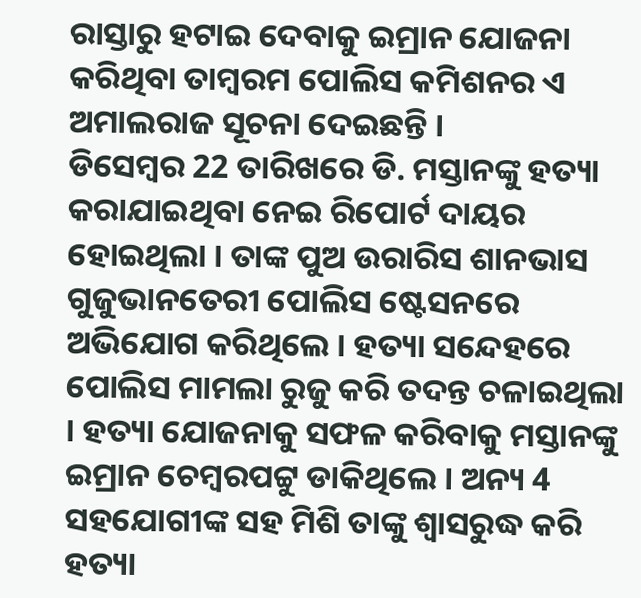ରାସ୍ତାରୁ ହଟାଇ ଦେବାକୁ ଇମ୍ରାନ ଯୋଜନା କରିଥିବା ତାମ୍ବରମ ପୋଲିସ କମିଶନର ଏ ଅମାଲରାଜ ସୂଚନା ଦେଇଛନ୍ତି ।
ଡିସେମ୍ବର 22 ତାରିଖରେ ଡି. ମସ୍ତାନଙ୍କୁ ହତ୍ୟା କରାଯାଇଥିବା ନେଇ ରିପୋର୍ଟ ଦାୟର ହୋଇଥିଲା । ତାଙ୍କ ପୁଅ ଉରାରିସ ଶାନଭାସ ଗୁଜୁଭାନତେରୀ ପୋଲିସ ଷ୍ଟେସନରେ ଅଭିଯୋଗ କରିଥିଲେ । ହତ୍ୟା ସନ୍ଦେହରେ ପୋଲିସ ମାମଲା ରୁଜୁ କରି ତଦନ୍ତ ଚଳାଇଥିଲା । ହତ୍ୟା ଯୋଜନାକୁ ସଫଳ କରିବାକୁ ମସ୍ତାନଙ୍କୁ ଇମ୍ରାନ ଚେମ୍ବରପଟ୍ଟୁ ଡାକିଥିଲେ । ଅନ୍ୟ 4 ସହଯୋଗୀଙ୍କ ସହ ମିଶି ତାଙ୍କୁ ଶ୍ବାସରୁଦ୍ଧ କରି ହତ୍ୟା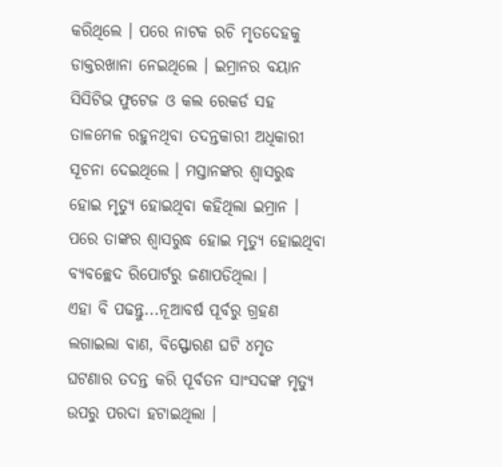କରିଥିଲେ । ପରେ ନାଟକ ରଚି ମୃତଦେହକୁ ଡାକ୍ତରଖାନା ନେଇଥିଲେ । ଇମ୍ରାନର ବୟାନ ସିସିଟିଭ ଫୁଟେଜ ଓ କଲ ରେକର୍ଡ ସହ ତାଳମେଳ ରହୁନଥିବା ତଦନ୍ତକାରୀ ଅଧିକାରୀ ସୂଚନା ଦେଇଥିଲେ । ମସ୍ତାନଙ୍କର ଶ୍ବାସରୁଦ୍ଧ ହୋଇ ମୃତ୍ୟୁ ହୋଇଥିବା କହିଥିଲା ଇମ୍ରାନ । ପରେ ତାଙ୍କର ଶ୍ବାସରୁଦ୍ଧ ହୋଇ ମୃତ୍ୟୁ ହୋଇଥିବା ବ୍ୟବଚ୍ଛେଦ ରିପୋର୍ଟରୁ ଜଣାପଡିଥିଲା ।
ଏହା ବି ପଢନ୍ତୁ...ନୂଆବର୍ଷ ପୂର୍ବରୁ ଗ୍ରହଣ ଲଗାଇଲା ବାଣ, ବିସ୍ଫୋରଣ ଘଟି ୪ମୃତ
ଘଟଣାର ତଦନ୍ତ କରି ପୂର୍ବତନ ସାଂସଦଙ୍କ ମୃତ୍ୟୁ ଉପରୁ ପରଦା ହଟାଇଥିଲା ।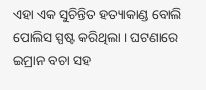ଏହା ଏକ ସୁଚିନ୍ତିତ ହତ୍ୟାକାଣ୍ଡ ବୋଲି ପୋଲିସ ସ୍ପଷ୍ଟ କରିଥିଲା । ଘଟଣାରେ ଇମ୍ରାନ ବଚା ସହ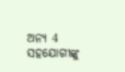ଅନ୍ୟ 4 ସହଯୋଗୀଙ୍କୁ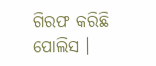ଗିରଫ କରିଛି ପୋଲିସ ।